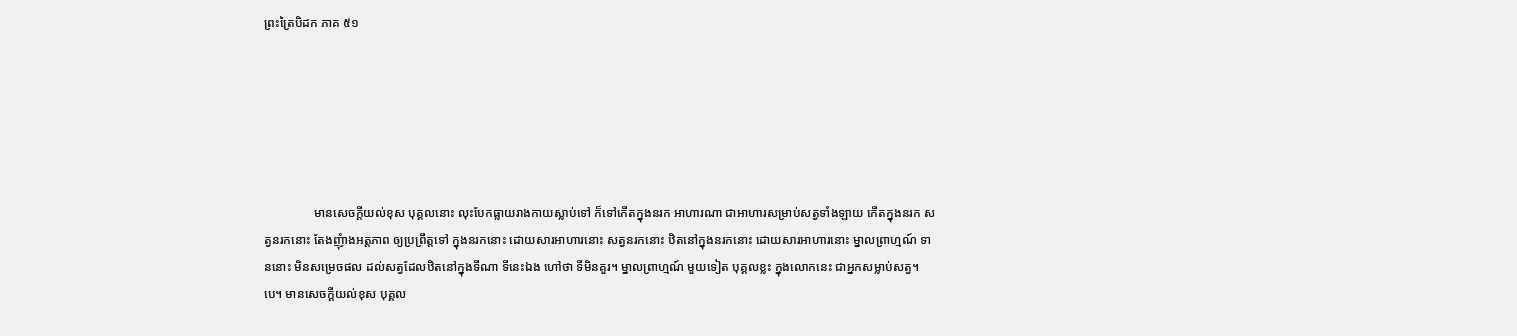ព្រះត្រៃបិដក ភាគ ៥១






                មានសេចក្តីយល់ខុស បុគ្គលនោះ លុះបែកធ្លាយរាងកាយស្លាប់ទៅ ក៏ទៅកើតក្នុងនរក អាហារណា ជាអាហារសម្រាប់សត្វទាំងឡាយ កើតក្នុងនរក សត្វនរកនោះ តែងញុំាងអត្តភាព ឲ្យប្រព្រឹត្តទៅ ក្នុងនរកនោះ ដោយសារអាហារនោះ សត្វនរកនោះ ឋិតនៅក្នុងនរកនោះ ដោយសារអាហារនោះ ម្នាលព្រាហ្មណ៍ ទាននោះ មិនសម្រេចផល ដល់សត្វដែលឋិតនៅក្នុងទីណា ទីនេះឯង ហៅថា ទីមិនគួរ។ ម្នាលព្រាហ្មណ៍ មួយទៀត បុគ្គលខ្លះ ក្នុងលោកនេះ ជាអ្នកសម្លាប់សត្វ។បេ។ មានសេចក្តីយល់ខុស បុគ្គល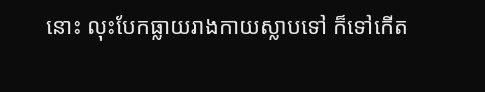នោះ លុះបែកធ្លាយរាងកាយស្លាបទៅ ក៏ទៅកើត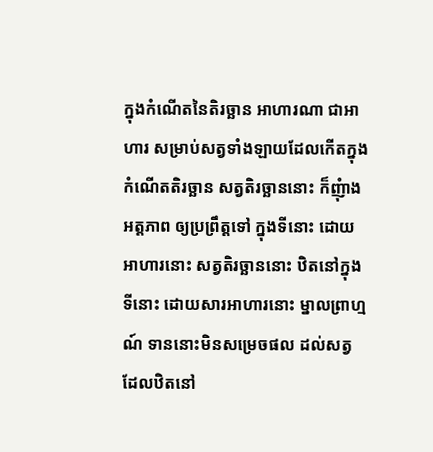ក្នុងកំណើតនៃតិរច្ឆាន អាហារណា ជាអាហារ សម្រាប់សត្វទាំងឡាយដែលកើតក្នុងកំណើតតិរច្ឆាន សត្វតិរច្ឆាននោះ ក៏ញុំាងអត្តភាព ឲ្យប្រព្រឹត្តទៅ ក្នុងទីនោះ ដោយអាហារនោះ សត្វតិរច្ឆាននោះ ឋិតនៅក្នុងទីនោះ ដោយសារអាហារនោះ ម្នាលព្រាហ្មណ៍ ទាននោះមិនសម្រេចផល ដល់សត្វដែលឋិតនៅ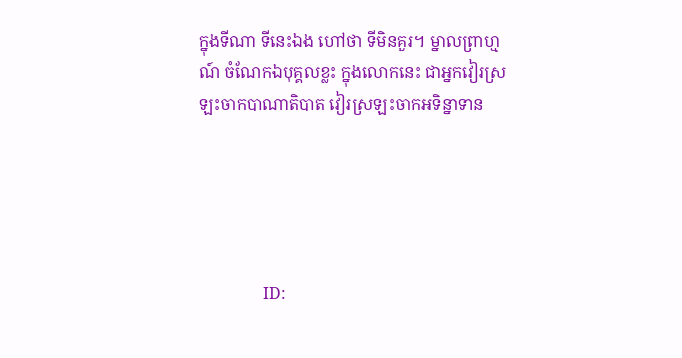ក្នុងទីណា ទីនេះឯង ហៅថា ទីមិនគួរ។ ម្នាលព្រាហ្មណ៍ ចំណែកឯបុគ្គលខ្លះ ក្នុងលោកនេះ ជាអ្នកវៀរស្រឡះចាកបាណាតិបាត វៀរស្រឡះចាកអទិន្នាទាន





                ID: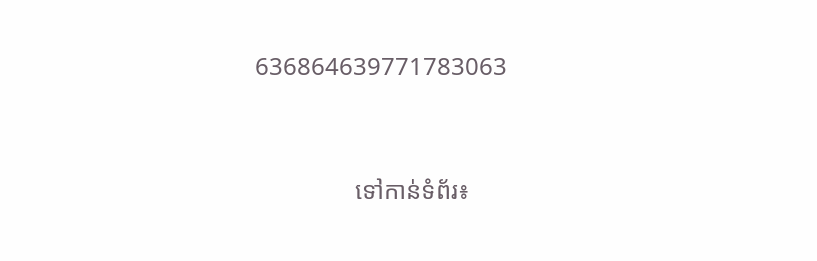636864639771783063



                ទៅកាន់ទំព័រ៖